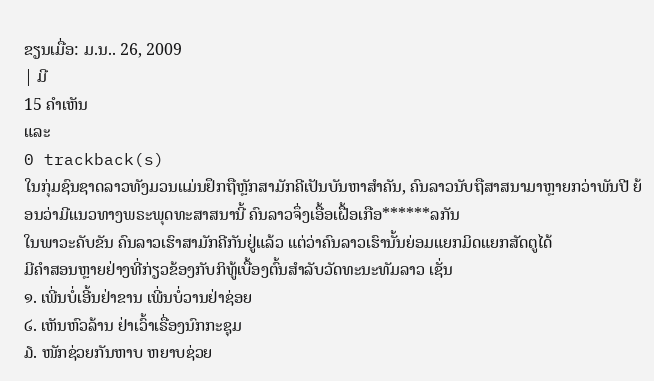ຂຽນເມື່ອ: ມ.ນ.. 26, 2009
| ມີ
15 ຄຳເຫັນ
ແລະ
0 trackback(s)
ໃນກຸ່ມຊົນຊາດລາວທັງມວນແມ່ນຢຶກຖືຫຼັກສາມັກຄີເປັນບັນຫາສຳຄັນ, ຄົນລາວນັບຖືສາສນາມາຫຼາຍກວ່າພັນປີ ຍ້ອນວ່າມີແນວທາງພຣະພຸດທະສາສນານີ້ ຄົນລາວຈຶ່ງເອື້ອເຝື້ອເກືອ******ລກັນ
ໃນພາວະຄັບຂັນ ຄົນລາວເຮົາສາມັກຄີກັນຢູ່ແລ້ວ ແຕ່ວ່າຄົນລາວເຮົານັ້ນຍ່ອມແຍກມິດແຍກສັດຕູໄດ້
ມີຄຳສອນຫຼາຍຢ່າງທີ່ກ່ຽວຂ້ອງກັບກິທູ້ເບື້ອງຕົ້ນສຳລັບວັດທະນະທັມລາວ ເຊັ່ນ
໑. ເພີ່ນບໍ່ເອີ້ນຢ່າຂານ ເພີ່ນບໍ່ວານຢ່າຊ່ອຍ
໒. ເຫັນຫົວລ້ານ ຢ່າເວົ້າເຣື່ອງນົກກະຊຸມ
໓. ໜັກຊ່ວຍກັນຫາບ ຫຍາບຊ່ວຍ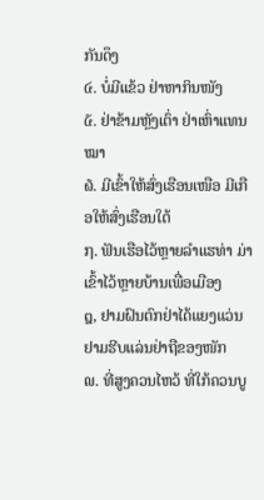ກັນດຶງ
໔. ບໍ່ມີແຂ້ວ ຢ່າຫາກິນໜັງ
໕. ຢ່າຂ້າມຫຼັງເຕົ່າ ຢ່າເຫົ່າແທນໝາ
໖. ມີເຂົ້າໃຫ້ສົ່ງເຮືອນເໜືອ ມີເກືອໃຫ້ສົ່ງເຮືອນໃຕ້
໗. ຟັນເຮືອໄວ້ຫຼາຍລຳແຮທ່າ ມ່າເຂົ້າໄວ້ຫຼາຍບ້ານເພື່ອເມືອງ
໘, ຢາມຝົນຕົກຢ່າໄດ້ແຍງແວ່ນ ຢາມຮີບແລ່ນຢ່າຖືຂອງໜັກ
໙. ທີ່ສູງຄວນໄຫວ້ ທີ່ໃກ້ຄວນບູ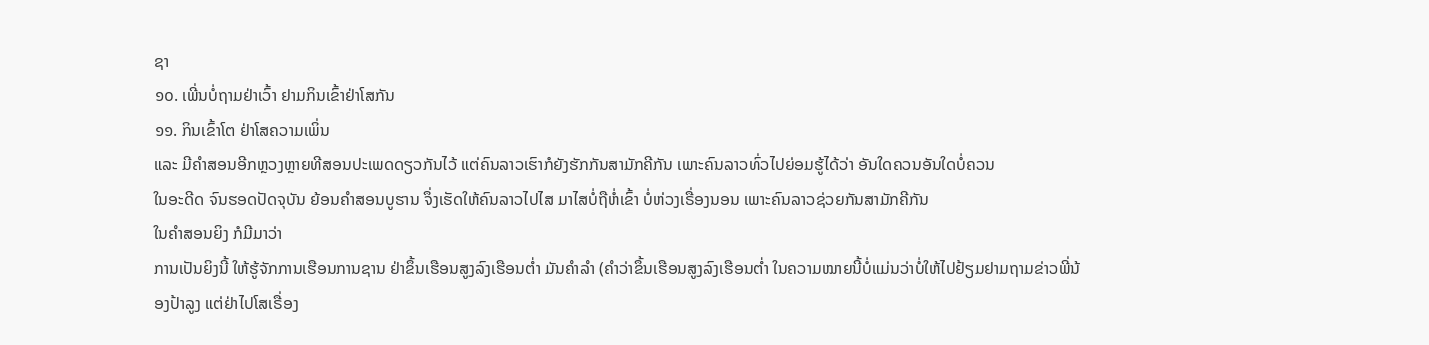ຊາ
໑໐. ເພີ່ນບໍ່ຖາມຢ່າເວົ້າ ຢາມກິນເຂົ້າຢ່າໂສກັນ
໑໑. ກິນເຂົ້າໂຕ ຢ່າໂສຄວາມເພິ່ນ
ແລະ ມີຄຳສອນອີກຫຼວງຫຼາຍທີສອນປະເພດດຽວກັນໄວ້ ແຕ່ຄົນລາວເຮົາກໍຍັງຮັກກັນສາມັກຄີກັນ ເພາະຄົນລາວທົ່ວໄປຍ່ອມຮູ້ໄດ້ວ່າ ອັນໃດຄວນອັນໃດບໍ່ຄວນ
ໃນອະດີດ ຈົນຮອດປັດຈຸບັນ ຍ້ອນຄຳສອນບູຮານ ຈຶ່ງເຮັດໃຫ້ຄົນລາວໄປໄສ ມາໄສບໍ່ຖືຫໍ່ເຂົ້າ ບໍ່ຫ່ວງເຣື່ອງນອນ ເພາະຄົນລາວຊ່ວຍກັນສາມັກຄີກັນ
ໃນຄຳສອນຍິງ ກໍມີມາວ່າ
ການເປັນຍິງນີ້ ໃຫ້ຮູ້ຈັກການເຮືອນການຊານ ຢ່າຂຶ້ນເຮືອນສູງລົງເຮືອນຕ່ຳ ມັນຄຳລຳ (ຄຳວ່າຂຶ້ນເຮືອນສູງລົງເຮືອນຕ່ຳ ໃນຄວາມໝາຍນີ້ບໍ່ແມ່ນວ່າບໍ່ໃຫ້ໄປຢ້ຽມຢາມຖາມຂ່າວພີ່ນ້ອງປ້າລູງ ແຕ່ຢ່າໄປໂສເຣື່ອງ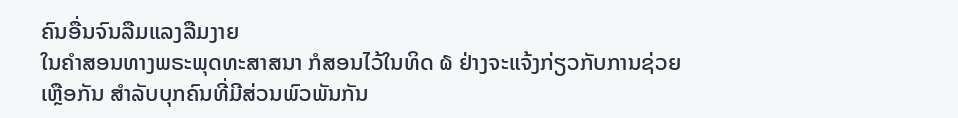ຄົນອື່ນຈົນລືມແລງລືມງາຍ
ໃນຄຳສອນທາງພຣະພຸດທະສາສນາ ກໍສອນໄວ້ໃນທິດ ໖ ຢ່າງຈະແຈ້ງກ່ຽວກັບການຊ່ວຍເຫຼືອກັນ ສຳລັບບຸກຄົນທີ່ມີສ່ວນພົວພັນກັນ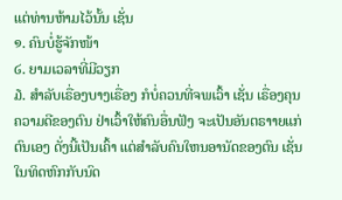ແຕ່ທ່ານຫ້າມໄວ້ນັ້ນ ເຊັ່ນ
໑. ຄົນບໍ່ຮູ້ຈັກໜ້າ
໒. ຍາມເວລາທີ່ມີວຽກ
໓. ສຳລັບເຣື່ອງບາງເຣື່ອງ ກໍບໍ່ຄວນທີ່ຈພເວົ້າ ເຊັ່ນ ເຣື່ອງຄຸນຄວາມດີຂອງຕົນ ຢ່າເວົ້າໃຫ້ຄົນອື່ນຟັງ ຈະເປັນອັນຕຣາາຍແກ່ຕົນເອງ ດັ່ງນີ້ເປັນເຄົ້າ ແຕ່ສຳລັບຄົນໃຫນອານັດຂອງຕົນ ເຊັ່ນໃນທິດຫົກກັບນົດ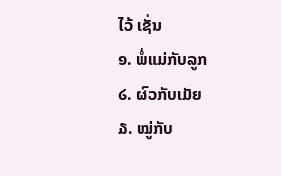ໄວ້ ເຊັ່ນ
໑. ພໍ່ແມ່ກັບລູກ
໒. ຜົວກັບເມັຍ
໓. ໝູ່ກັບ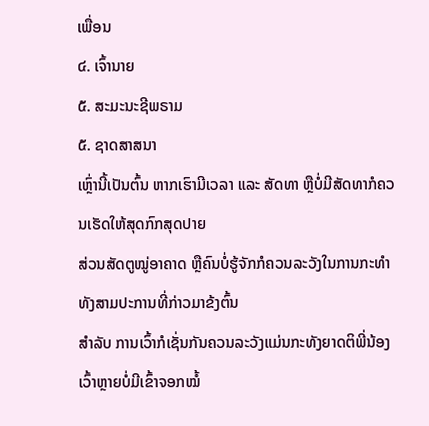ເພື່ອນ
໔. ເຈົ້ານາຍ
໕. ສະມະນະຊີພຣາມ
໕. ຊາດສາສນາ
ເຫຼົ່ານີ້ເປັນຕົ້ນ ຫາກເຮົາມີເວລາ ແລະ ສັດທາ ຫຼືບໍ່ມີສັດທາກໍຄວນເຮັດໃຫ້ສຸດກົກສຸດປາຍ
ສ່ວນສັດຕູໝູ່ອາຄາດ ຫຼືຄົນບໍ່ຮູ້ຈັກກໍຄວນລະວັງໃນການກະທຳທັງສາມປະການທີ່ກ່າວມາຂ້ງຕົ້ນ
ສຳລັບ ການເວົ້າກໍເຊັ່ນກັນຄວນລະວັງແມ່ນກະທັງຍາດຕິພີ່ນ້ອງ ເວົ້າຫຼາຍບໍ່ມີເຂົ້າຈອກໝໍ້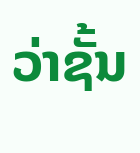ວ່າຊັ້ນ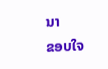ນາ
ຂອບໃຈ